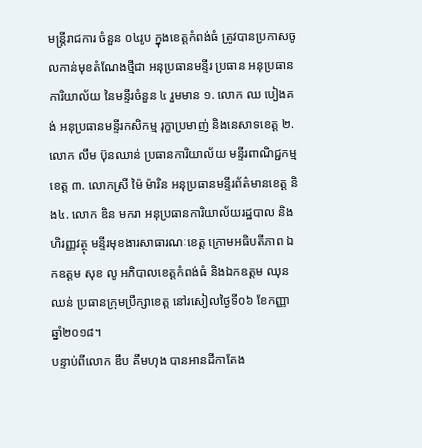មន្ត្រីរាជការ ចំនួន ០៤រូប ក្នុងខេត្តកំពង់ធំ ត្រូវបានប្រកាសចូលកាន់មុខតំណែងថ្មីជា អនុប្រធានមន្ទីរ ប្រធាន អនុប្រធានការិយាល័យ នៃមន្ទីរចំនួន ៤ រួមមាន ១. លោក ឈ បៀងគង់ អនុប្រធានមន្ទីរកសិកម្ម រុក្ខាប្រមាញ់ និងនេសាទខេត្ត ២. លោក លឹម ប៊ុនឈាន់ ប្រធានការិយាល័យ មន្ទីរពាណិជ្ជកម្មខេត្ត ៣. លោកស្រី ម៉ៃ ម៉ារិន អនុប្រធានមន្ទីរព័ត៌មានខេត្ត និង៤. លោក ឌិន មករា អនុប្រធានការិយាល័យរដ្ឋបាល និងហិរញ្ញវត្ថុ មន្ទីរមុខងារសាធារណៈខេត្ត ក្រោមអធិបតីភាព ឯកឧត្តម សុខ លូ អភិបាលខេត្តកំពង់ធំ និងឯកឧត្តម ឈុន ឈន់ ប្រធានក្រុមប្រឹក្សាខេត្ត នៅរសៀលថ្ងៃទី០៦ ខែកញ្ញា ឆ្នាំ២០១៨។
បន្ទាប់ពីលោក ឌឹប គឹមហុង បានអានដីកាតែង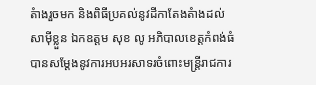តំាងរួចមក និងពិធីប្រគល់នូវដីកាតែងតំាងដល់សាម៉ីខ្លួន ឯកឧត្តម សុខ លូ អភិបាលខេត្តកំពង់ធំ បានសម្តែងនូវការអបអរសាទរចំពោះមន្រ្តីរាជការ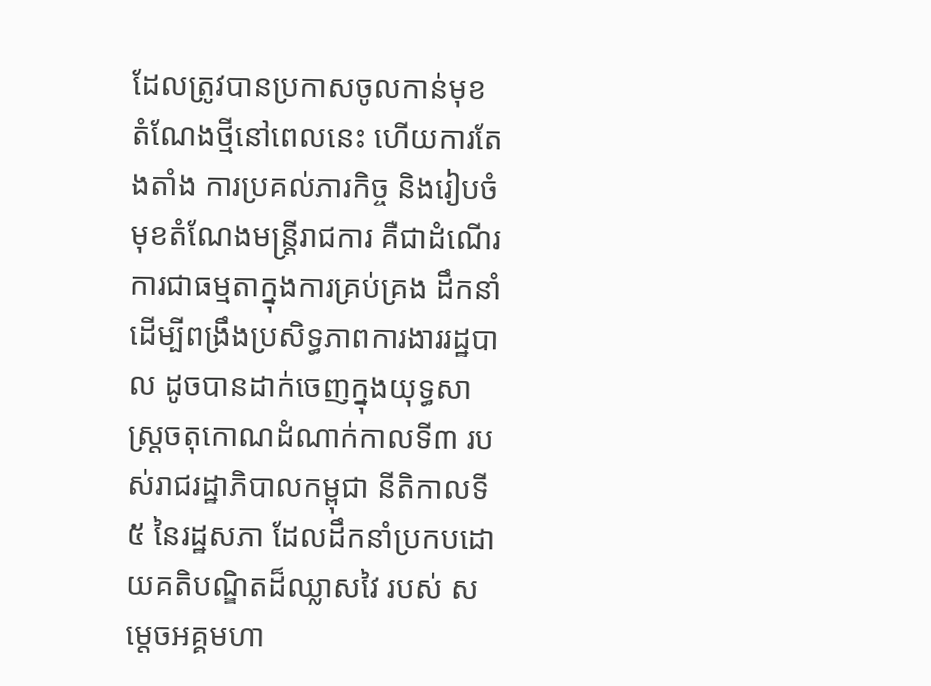ដែលត្រូវបានប្រកាសចូលកាន់មុខតំណែងថ្មីនៅពេលនេះ ហើយការតែងតាំង ការប្រគល់ភារកិច្ច និងរៀបចំមុខតំណែងមន្រ្តីរាជការ គឺជាដំណើរការជាធម្មតាក្នុងការគ្រប់គ្រង ដឹកនាំ ដើម្បីពង្រឹងប្រសិទ្ធភាពការងាររដ្ឋបាល ដូចបានដាក់ចេញក្នុងយុទ្ធសាស្ត្រចតុកោណដំណាក់កាលទី៣ របស់រាជរដ្ឋាភិបាលកម្ពុជា នីតិកាលទី៥ នៃរដ្ឋសភា ដែលដឹកនាំប្រកបដោយគតិបណ្ឌិតដ៏ឈ្លាសវៃ របស់ សម្តេចអគ្គមហា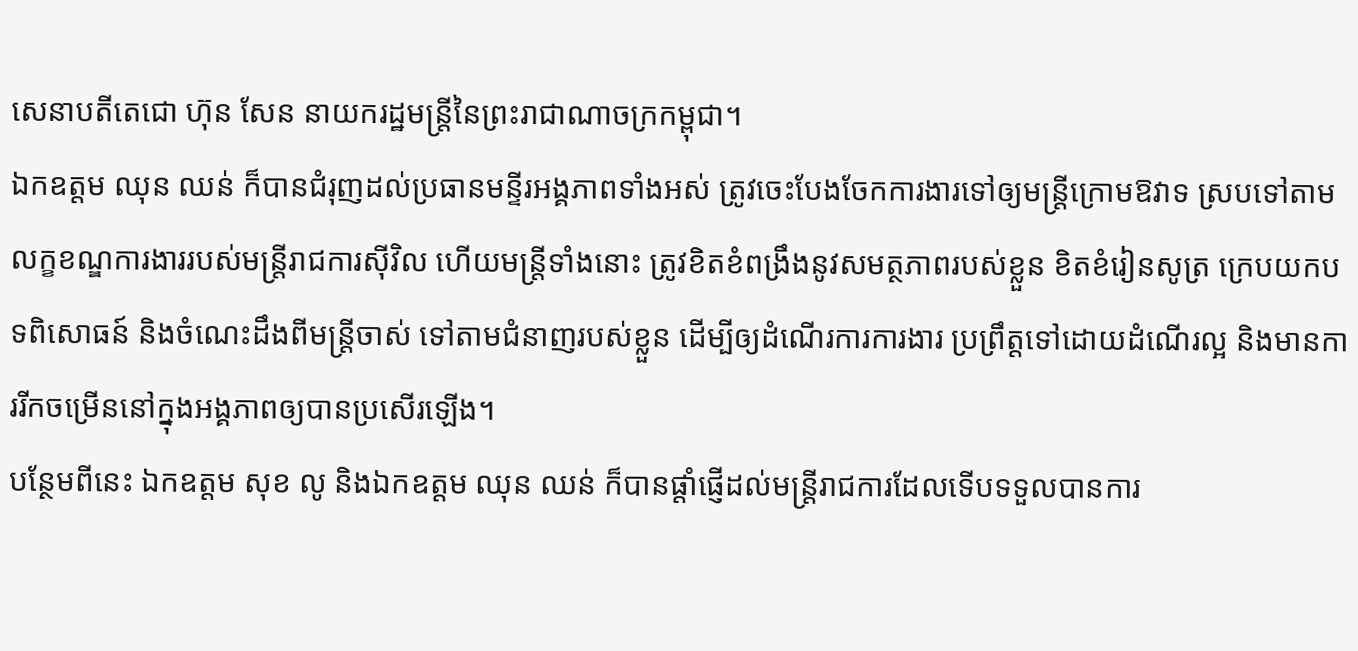សេនាបតីតេជោ ហ៊ុន សែន នាយករដ្ឋមន្ត្រីនៃព្រះរាជាណាចក្រកម្ពុជា។
ឯកឧត្តម ឈុន ឈន់ ក៏បានជំរុញដល់ប្រធានមន្ទីរអង្គភាពទាំងអស់ ត្រូវចេះបែងចែកការងារទៅឲ្យមន្ត្រីក្រោមឱវាទ ស្របទៅតាមលក្ខខណ្ឌការងាររបស់មន្ត្រីរាជការស៊ីវិល ហើយមន្ត្រីទាំងនោះ ត្រូវខិតខំពង្រឹងនូវសមត្ថភាពរបស់ខ្លួន ខិតខំរៀនសូត្រ ក្រេបយកបទពិសោធន៍ និងចំណេះដឹងពីមន្ត្រីចាស់ ទៅតាមជំនាញរបស់ខ្លួន ដើម្បីឲ្យដំណើរការការងារ ប្រព្រឹត្តទៅដោយដំណើរល្អ និងមានការរីកចម្រើននៅក្នុងអង្គភាពឲ្យបានប្រសើរឡើង។
បន្ថែមពីនេះ ឯកឧត្តម សុខ លូ និងឯកឧត្តម ឈុន ឈន់ ក៏បានផ្តាំផ្ញើដល់មន្រ្តីរាជការដែលទើបទទួលបានការ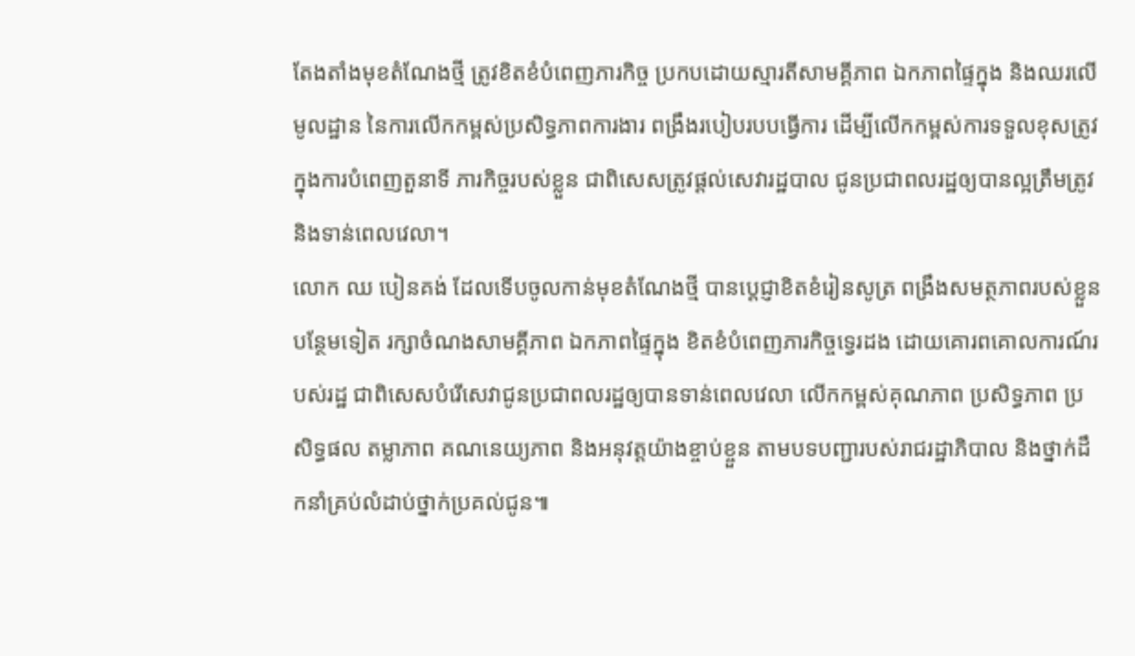តែងតាំងមុខតំណែងថ្មី ត្រូវខិតខំបំពេញភារកិច្ច ប្រកបដោយស្មារតីសាមគ្គីភាព ឯកភាពផ្ទៃក្នុង និងឈរលើមូលដ្ឋាន នៃការលើកកម្ពស់ប្រសិទ្ធភាពការងារ ពង្រឹងរបៀបរបបធ្វើការ ដើម្បីលើកកម្ពស់ការទទួលខុសត្រូវក្នុងការបំពេញតួនាទី ភារកិច្ចរបស់ខ្លួន ជាពិសេសត្រូវផ្តល់សេវារដ្ឋបាល ជូនប្រជាពលរដ្ឋឲ្យបានល្អត្រឹមត្រូវ និងទាន់ពេលវេលា។
លោក ឈ បៀនគង់ ដែលទើបចូលកាន់មុខតំណែងថ្មី បានប្តេជ្ញាខិតខំរៀនសូត្រ ពង្រឹងសមត្ថភាពរបស់ខ្លួនបន្ថែមទៀត រក្សាចំណងសាមគ្គីភាព ឯកភាពផ្ទៃក្នុង ខិតខំបំពេញភារកិច្ចទ្វេរដង ដោយគោរពគោលការណ៍របស់រដ្ឋ ជាពិសេសបំរើសេវាជូនប្រជាពលរដ្ឋឲ្យបានទាន់ពេលវេលា លើកកម្ពស់គុណភាព ប្រសិទ្ធភាព ប្រសិទ្ធផល តម្លាភាព គណនេយ្យភាព និងអនុវត្តយ៉ាងខ្ចាប់ខ្ចួន តាមបទបញ្ជារបស់រាជរដ្ឋាភិបាល និងថ្នាក់ដឹកនាំគ្រប់លំដាប់ថ្នាក់ប្រគល់ជូន៕